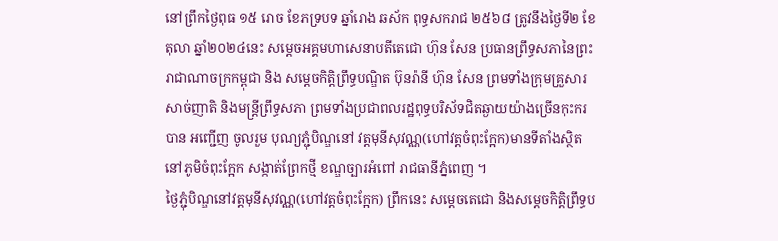នៅព្រឹកថ្ងៃពុធ ១៥ រោច ខែភទ្របទ ឆ្នាំរោង ឆស័ក ពុទ្ធសករាជ ២៥៦៨ ត្រូវនឹងថ្ងៃទី២ ខែតុលា ឆ្នាំ២០២៤នេះ សម្តេចអគ្គមហាសេនាបតីតេជោ ហ៊ុន សែន ប្រធានព្រឹទ្ធសភានៃព្រះរាជាណាចក្រកម្ពុជា និង សម្ដេចកិត្តិព្រឹទ្ធបណ្ឌិត ប៊ុនរ៉ានី ហ៊ុន សែន ព្រមទាំងក្រុមគ្រួសារសាច់ញាតិ និងមន្ត្រីព្រឹទ្ធសភា ព្រមទាំងប្រជាពលរដ្ឋពុទ្ធបរិស័ទជិតឆ្ងាយយ៉ាងច្រេីនកុះករបាន អញ្ជើញ ចូលរួម បុណ្យភ្ជុំបិណ្ឌនៅ វត្តមុនីសុវណ្ណ(ហៅវត្តចំពុះក្អែក)មានទីតាំងស្ថិតនៅភូមិចំពុះក្អែក សង្កាត់ព្រែកថ្មី ខណ្ឌច្បារអំពៅ រាជធានីភ្នំពេញ ។
ថ្ងៃភ្ជុំបិណ្ឌនៅវត្តមុនីសុវណ្ណ(ហៅវត្តចំពុះក្អែក) ព្រឹកនេះ សម្តេចតេជោ និងសម្ដេចកិត្តិព្រឹទ្ធប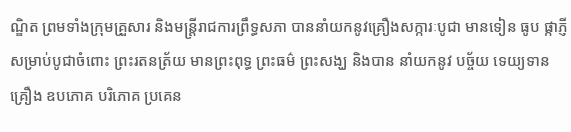ណ្ឌិត ព្រមទាំងក្រុមគ្រួសារ និងមន្ត្រីរាជការព្រឹទ្ធសភា បាននាំយកនូវគ្រឿងសក្ការៈបូជា មានទៀន ធូប ផ្កាភ្ញី សម្រាប់បូជាចំពោះ ព្រះរតនត្រ័យ មានព្រះពុទ្ធ ព្រះធម៌ ព្រះសង្ឃ និងបាន នាំយកនូវ បច្ច័យ ទេយ្យទាន គ្រឿង ឧបភោគ បរិភោគ ប្រគេន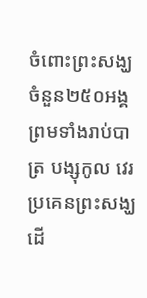ចំពោះព្រះសង្ឃ ចំនួន២៥០អង្គ ព្រមទាំងរាប់បាត្រ បង្សុកូល វេរប្រគេនព្រះសង្ឃ ដើ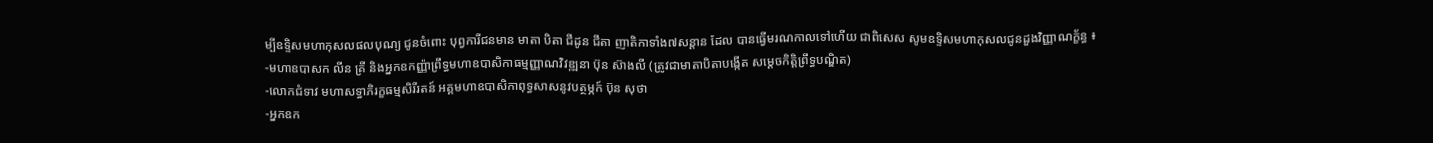ម្បីឧទ្ទិសមហាកុសលផលបុណ្យ ជូនចំពោះ បុព្វការីជនមាន មាតា បិតា ជីដូន ជីតា ញាតិកាទាំង៧សន្តាន ដែល បានធ្វើមរណកាលទៅហើយ ជាពិសេស សូមឧទ្ទិសមហាកុសលជូនដួងវិញ្ញាណក្ខ័ន្ធ ៖
-មហាឧបាសក លីន គ្រី និងអ្នកឧកញ្ញ៉ាព្រឹទ្ធមហាឧបាសិកាធម្មញ្ញាណវិវឌ្ឍនា ប៊ុន ស៊ាងលី (ត្រូវជាមាតាបិតាបង្កើត សម្ដេចកិត្តិព្រឹទ្ធបណ្ឌិត)
-លោកជំទាវ មហាសទ្ធាភិរក្ខធម្មសិរីរតន៍ អគ្គមហាឧបាសិកាពុទ្ធសាសនូវបត្ថម្ភក៍ ប៊ុន សុថា
-អ្នកឧក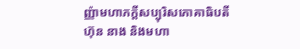ញ្ញ៉ាមហាភក្តីសប្បុរិសភោគាធិបតី ហ៊ុន នាង និងមហា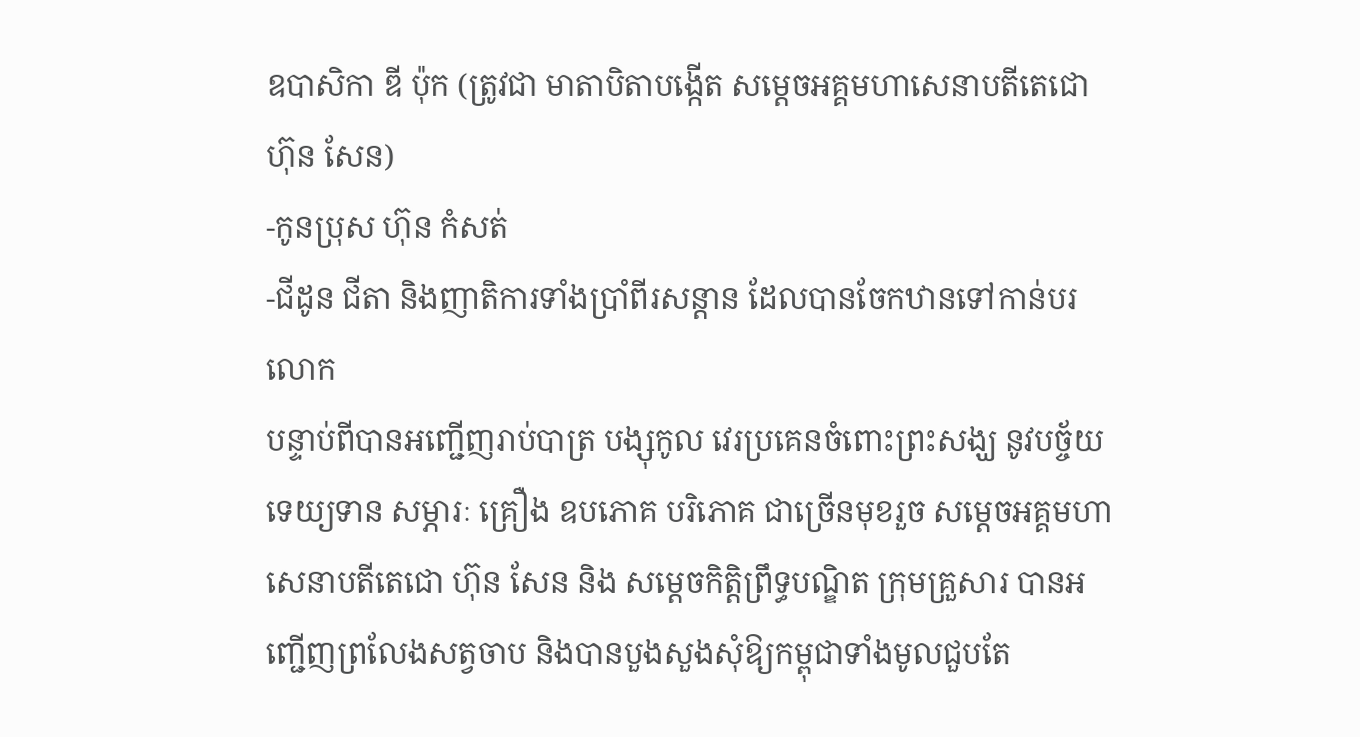ឧបាសិកា ឌី ប៉ុក (ត្រូវជា មាតាបិតាបង្កើត សម្តេចអគ្គមហាសេនាបតីតេជោ ហ៊ុន សែន)
-កូនប្រុស ហ៊ុន កំសត់
-ជីដូន ជីតា និងញាតិការទាំងប្រាំពីរសន្តាន ដែលបានចែកឋានទៅកាន់បរលោក
បន្ទាប់ពីបានអញ្ជើញរាប់បាត្រ បង្សុកូល វេរប្រគេនចំពោះព្រះសង្ឃ នូវបច្ច័យ ទេយ្យទាន សម្ភារៈ គ្រឿង ឧបភោគ បរិភោគ ជាច្រើនមុខរួច សម្តេចអគ្គមហាសេនាបតីតេជោ ហ៊ុន សែន និង សម្តេចកិត្តិព្រឹទ្ធបណ្ឌិត ក្រុមគ្រួសារ បានអញ្ជើញព្រលែងសត្វចាប និងបានបួងសួងសុំឱ្យកម្ពុជាទាំងមូលជួបតែ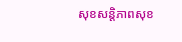សុខសន្តិភាពសុខ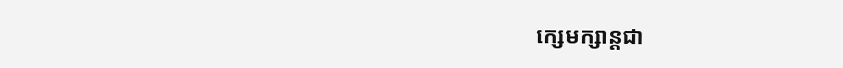ក្សេមក្សាន្តជា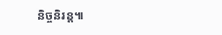និច្ចនិរន្ត៕